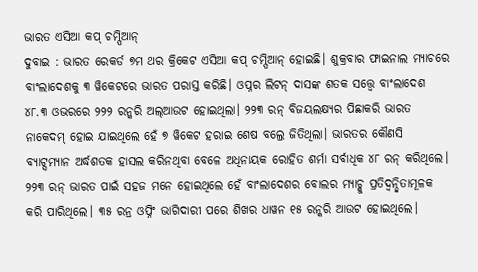ଭାରତ ଏସିଆ କପ୍ ଚମ୍ପିଆନ୍
ଦୁବାଇ : ଭାରତ ରେକର୍ଡ ୭ମ ଥର କ୍ରିକେଟ ଏସିଆ କପ୍ ଚମ୍ପିଆନ୍ ହୋଇଛି। ଶୁକ୍ରବାର ଫାଇନାଲ ମ୍ୟାଚରେ ବାଂଲାଦେଶକୁ ୩ ୱିକେଟରେ ଭାରତ ପରାସ୍ତ କରିଛି। ଓପ୍ନର ଲିଟନ୍ ଦାସଙ୍କ ଶତକ ସତ୍ତ୍ବେ ବାଂଲାଦେଶ ୪୮.୩ ଓଭରରେ ୨୨୨ ରନ୍କରି ଅଲ୍ଆଉଟ ହୋଇଥିଲା। ୨୨୩ ରନ୍ ବିଜୟଲକ୍ଷ୍ୟର ପିଛାକରି ଭାରତ ନାକେଦମ୍ ହୋଇ ଯାଇଥିଲେ ହେଁ ୭ ୱିକେଟ ହରାଇ ଶେଷ ବଲ୍ରେ ଜିତିଥିଲା। ଭାରତର କୌଣସି ବ୍ୟାଟ୍ସମ୍ୟାନ ଅର୍ଦ୍ଧଶତକ ହାସଲ କରିନଥିବା ବେଳେ ଅଧିନାୟକ ରୋହିତ ଶର୍ମା ସର୍ବାଧିକ ୪୮ ରନ୍ କରିଥିଲେ।
୨୨୩ ରନ୍ ଭାରତ ପାଇଁ ସହଜ ମନେ ହୋଇଥିଲେ ହେଁ ବାଂଲାଦେଶର ବୋଲର ମ୍ୟାଚ୍କୁ ପ୍ରତିଦ୍ୱନ୍ଦ୍ୱିତାମୂଳକ କରି ପାରିଥିଲେ। ୩୫ ରନ୍ର ଓପ୍ନିଂ ଭାଗିଦାରୀ ପରେ ଶିଖର ଧାୱନ ୧୫ ରନ୍କରି ଆଉଟ ହୋଇଥିଲେ।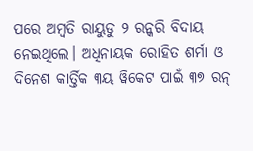ପରେ ଅମ୍ବତି ରାୟୁଡୁ ୨ ରନ୍କରି ବିଦାୟ ନେଇଥିଲେ। ଅଧିନାୟକ ରୋହିତ ଶର୍ମା ଓ ଦିନେଶ କାର୍ତ୍ତିକ ୩ୟ ୱିକେଟ ପାଇଁ ୩୭ ରନ୍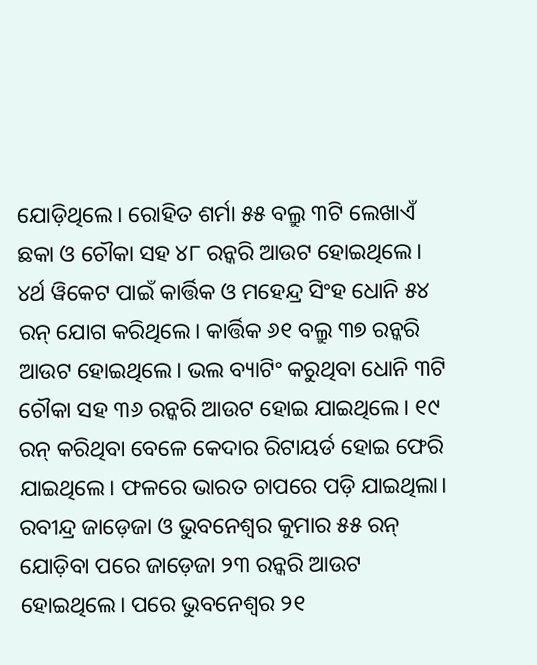ଯୋଡ଼ିଥିଲେ। ରୋହିତ ଶର୍ମା ୫୫ ବଲ୍ରୁ ୩ଟି ଲେଖାଏଁ ଛକା ଓ ଚୌକା ସହ ୪୮ ରନ୍କରି ଆଉଟ ହୋଇଥିଲେ। ୪ର୍ଥ ୱିକେଟ ପାଇଁ କାର୍ତ୍ତିକ ଓ ମହେନ୍ଦ୍ର ସିଂହ ଧୋନି ୫୪ ରନ୍ ଯୋଗ କରିଥିଲେ। କାର୍ତ୍ତିକ ୬୧ ବଲ୍ରୁ ୩୭ ରନ୍କରି ଆଉଟ ହୋଇଥିଲେ। ଭଲ ବ୍ୟାଟିଂ କରୁଥିବା ଧୋନି ୩ଟି ଚୌକା ସହ ୩୬ ରନ୍କରି ଆଉଟ ହୋଇ ଯାଇଥିଲେ। ୧୯ ରନ୍ କରିଥିବା ବେଳେ କେଦାର ରିଟାୟର୍ଡ ହୋଇ ଫେରି ଯାଇଥିଲେ। ଫଳରେ ଭାରତ ଚାପରେ ପଡ଼ି ଯାଇଥିଲା। ରବୀନ୍ଦ୍ର ଜାଡ଼େଜା ଓ ଭୁବନେଶ୍ୱର କୁମାର ୫୫ ରନ୍ ଯୋଡ଼ିବା ପରେ ଜାଡ଼େଜା ୨୩ ରନ୍କରି ଆଉଟ ହୋଇଥିଲେ। ପରେ ଭୁବନେଶ୍ୱର ୨୧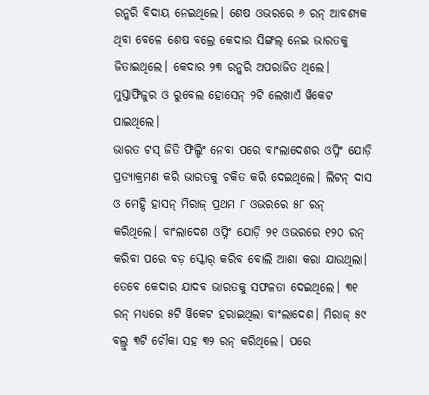ରନ୍କରି ବିଦାୟ ନେଇଥିଲେ। ଶେଷ ଓଭରରେ ୬ ରନ୍ ଆବଶ୍ୟକ ଥିବା ବେଳେ ଶେଷ ବଲ୍ରେ କେଦାର ସିଙ୍ଗଲ୍ ନେଇ ଭାରତକୁ ଜିତାଇଥିଲେ। କେଦାର ୨୩ ରନ୍କରି ଅପରାଜିତ ଥିଲେ। ମୁସ୍ତାଫିଜୁର ଓ ରୁବେଲ ହୋସେନ୍ ୨ଟି ଲେଖାଏଁ ୱିକେଟ ପାଇଥିଲେ।
ଭାରତ ଟସ୍ ଜିତି ଫିଲ୍ଡିଂ ନେବା ପରେ ବାଂଲାଦେଶର ଓପ୍ନିଂ ଯୋଡ଼ି ପ୍ରତ୍ୟାକ୍ରମଣ କରି ଭାରତକୁ ଚକିତ କରି ଦେଇଥିଲେ। ଲିଟନ୍ ଦାସ ଓ ମେହ୍ଦି ହାସନ୍ ମିରାଜ୍ ପ୍ରଥମ ୮ ଓଭରରେ ୫୮ ରନ୍ କରିଥିଲେ। ବାଂଲାଦେଶ ଓପ୍ନିଂ ଯୋଡ଼ି ୨୧ ଓଭରରେ ୧୨୦ ରନ୍ କରିବା ପରେ ବଡ଼ ସ୍କୋର୍ କରିବ ବୋଲି ଆଶା କରା ଯାଉଥିଲା। ତେବେ କେଦାର ଯାଦବ ଭାରତକୁ ସଫଳତା ଦେଇଥିଲେ। ୩୧ ରନ୍ ମଧ୍ୟରେ ୫ଟି ୱିକେଟ ହରାଇଥିଲା ବାଂଲାଦେଶ। ମିରାଜ୍ ୫୯ ବଲ୍ରୁ ୩ଟି ଚୌକା ସହ ୩୨ ରନ୍ କରିଥିଲେ। ପରେ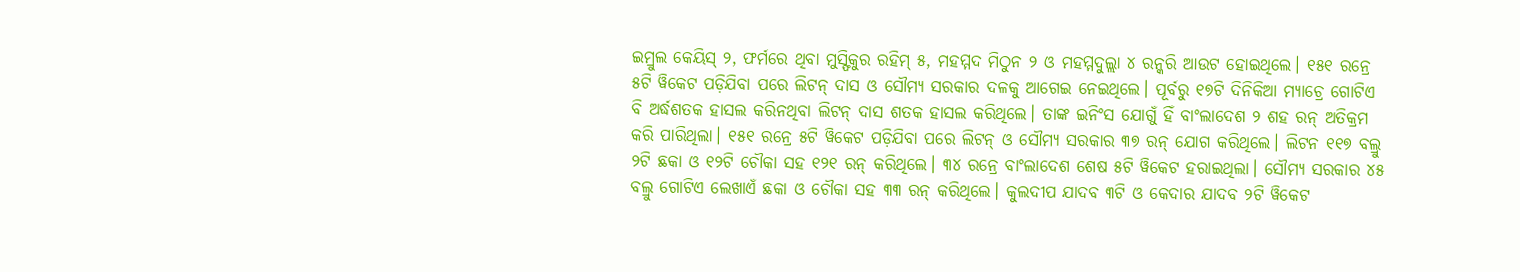ଇମ୍ରୁଲ କେୟିସ୍ ୨, ଫର୍ମରେ ଥିବା ମୁସ୍ଫିକୁର ରହିମ୍ ୫, ମହମ୍ମଦ ମିଠୁନ ୨ ଓ ମହମ୍ମଦୁଲ୍ଲା ୪ ରନ୍କରି ଆଉଟ ହୋଇଥିଲେ। ୧୫୧ ରନ୍ରେ ୫ଟି ୱିକେଟ ପଡ଼ିଯିବା ପରେ ଲିଟନ୍ ଦାସ ଓ ସୌମ୍ୟ ସରକାର ଦଳକୁ ଆଗେଇ ନେଇଥିଲେ। ପୂର୍ବରୁ ୧୭ଟି ଦିନିକିଆ ମ୍ୟାଚ୍ରେ ଗୋଟିଏ ବି ଅର୍ଦ୍ଧଶତକ ହାସଲ କରିନଥିବା ଲିଟନ୍ ଦାସ ଶତକ ହାସଲ କରିଥିଲେ। ତାଙ୍କ ଇନିଂସ ଯୋଗୁଁ ହିଁ ବାଂଲାଦେଶ ୨ ଶହ ରନ୍ ଅତିକ୍ରମ କରି ପାରିଥିଲା। ୧୫୧ ରନ୍ରେ ୫ଟି ୱିକେଟ ପଡ଼ିଯିବା ପରେ ଲିଟନ୍ ଓ ସୌମ୍ୟ ସରକାର ୩୭ ରନ୍ ଯୋଗ କରିଥିଲେ। ଲିଟନ ୧୧୭ ବଲ୍ରୁ ୨ଟି ଛକା ଓ ୧୨ଟି ଚୌକା ସହ ୧୨୧ ରନ୍ କରିଥିଲେ। ୩୪ ରନ୍ରେ ବାଂଲାଦେଶ ଶେଷ ୫ଟି ୱିକେଟ ହରାଇଥିଲା। ସୌମ୍ୟ ସରକାର ୪୫ ବଲ୍ରୁ ଗୋଟିଏ ଲେଖାଏଁ ଛକା ଓ ଚୌକା ସହ ୩୩ ରନ୍ କରିଥିଲେ। କୁଲଦୀପ ଯାଦବ ୩ଟି ଓ କେଦାର ଯାଦବ ୨ଟି ୱିକେଟ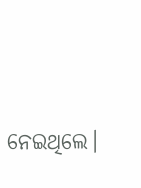ନେଇଥିଲେ।